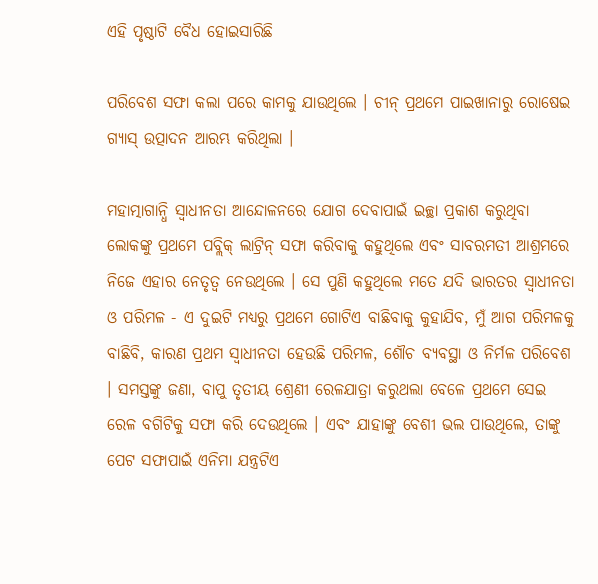ଏହି ପୃଷ୍ଠାଟି ବୈଧ ହୋଇସାରିଛି

ପରିବେଶ ସଫା କଲା ପରେ କାମକୁ ଯାଉଥିଲେ । ଚୀନ୍ ପ୍ରଥମେ ପାଇଖାନାରୁ ରୋଷେଇ ଗ୍ୟାସ୍ ଉତ୍ପାଦନ ଆରମ୍ଭ କରିଥିଲା ।

ମହାତ୍ମାଗାନ୍ଧି ସ୍ୱାଧୀନତା ଆନ୍ଦୋଳନରେ ଯୋଗ ଦେବାପାଇଁ ଇଚ୍ଛା ପ୍ରକାଶ କରୁଥିବା ଲୋକଙ୍କୁ ପ୍ରଥମେ ପବ୍ଲିକ୍ ଲାଟ୍ରିନ୍ ସଫା କରିବାକୁ କହୁଥିଲେ ଏବଂ ସାବରମତୀ ଆଶ୍ରମରେ ନିଜେ ଏହାର ନେତୃତ୍ୱ ନେଉଥିଲେ । ସେ ପୁଣି କହୁଥିଲେ ମତେ ଯଦି ଭାରତର ସ୍ୱାଧୀନତା ଓ ପରିମଳ - ଏ ଦୁଇଟି ମଧ୍ୟରୁ ପ୍ରଥମେ ଗୋଟିଏ ବାଛିବାକୁ କୁହାଯିବ, ମୁଁ ଆଗ ପରିମଳକୁ ବାଛିବି, କାରଣ ପ୍ରଥମ ସ୍ୱାଧୀନତା ହେଉଛି ପରିମଳ, ଶୌଚ ବ୍ୟବସ୍ଥା ଓ ନିର୍ମଳ ପରିବେଶ । ସମସ୍ତଙ୍କୁ ଜଣା, ବାପୁ ତୃତୀୟ ଶ୍ରେଣୀ ରେଳଯାତ୍ରା କରୁଥଲା ବେଳେ ପ୍ରଥମେ ସେଇ ରେଳ ବଗିଟିକୁ ସଫା କରି ଦେଉଥିଲେ । ଏବଂ ଯାହାଙ୍କୁ ବେଶୀ ଭଲ ପାଉଥିଲେ, ତାଙ୍କୁ ପେଟ ସଫାପାଇଁ ଏନିମା ଯନ୍ତ୍ରଟିଏ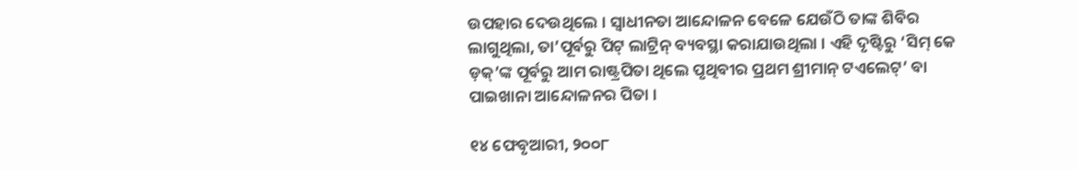ଉପହାର ଦେଉଥିଲେ । ସ୍ୱାଧୀନତା ଆନ୍ଦୋଳନ ବେଳେ ଯେଉଁଠି ତାଙ୍କ ଶିବିର ଲାଗୁଥିଲା, ତା’ପୂର୍ବରୁ ପିଟ୍ ଲାଟ୍ରିନ୍ ବ୍ୟବସ୍ଥା କରାଯାଉଥିଲା । ଏହି ଦୃଷ୍ଟିରୁ ‘ସିମ୍ କେ ଡ଼କ୍’ଙ୍କ ପୂର୍ବରୁ ଆମ ରାଷ୍ଟ୍ରପିତା ଥିଲେ ପୃଥିବୀର ପ୍ରଥମ ଶ୍ରୀମାନ୍ ଟଏଲେଟ୍’ ବା ପାଇଖାନା ଆନ୍ଦୋଳନର ପିତା ।

୧୪ ଫେବୃଆରୀ, ୨୦୦୮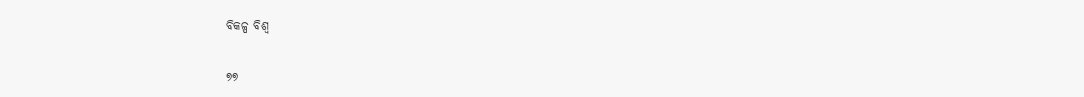ବିକଳ୍ପ ବିଶ୍ୱ

୭୭